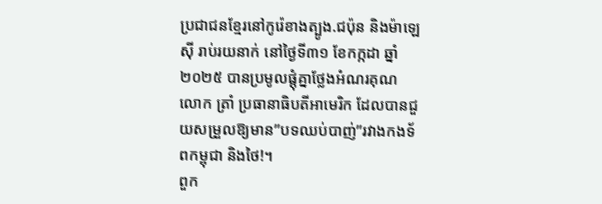ប្រជាជនខ្មែរនៅកូរ៉េខាងត្បូង.ជប៉ុន និងម៉ាឡេស៊ី រាប់រយនាក់ នៅថ្ងៃទី៣១ ខែកក្កដា ឆ្នាំ២០២៥ បានប្រមូលផ្តុំគ្នាថ្លែងអំណរគុណ លោក ត្រាំ ប្រធានាធិបតីអាមេរិក ដែលបានជួយសម្រួលឱ្យមាន”បទឈប់បាញ់”រវាងកងទ័ពកម្ពុជា និងថៃ!។
ពួក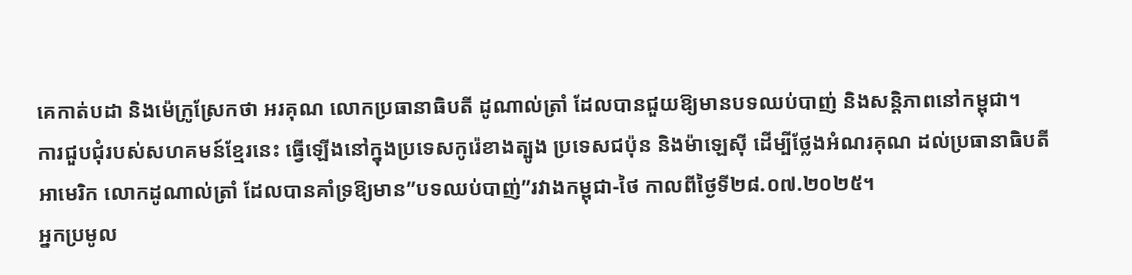គេកាត់បដា និងម៉េក្រូស្រែកថា អរគុណ លោកប្រធានាធិបតី ដូណាល់ត្រាំ ដែលបានជួយឱ្យមានបទឈប់បាញ់ និងសន្តិភាពនៅកម្ពុជា។
ការជួបជុំរបស់សហគមន៍ខ្មែរនេះ ធ្វើឡើងនៅក្នុងប្រទេសកូរ៉េខាងត្បូង ប្រទេសជប៉ុន និងម៉ាឡេស៊ី ដើម្បីថ្លែងអំណរគុណ ដល់ប្រធានាធិបតីអាមេរិក លោកដូណាល់ត្រាំ ដែលបានគាំទ្រឱ្យមាន”បទឈប់បាញ់”រវាងកម្ពុជា-ថៃ កាលពីថ្ងៃទី២៨.០៧.២០២៥។
អ្នកប្រមូល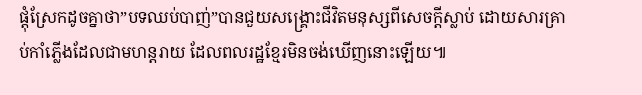ផ្តុំស្រែកដូចគ្នាថា”បទឈប់បាញ់”បានជួយសង្គ្រោះជីវិតមនុស្សពីសេចក្តីស្លាប់ ដោយសារគ្រាប់កាំភ្លើងដែលជាមហន្តរាយ ដែលពលរដ្ឋខ្មែរមិនចង់ឃើញនោះឡើយ៕